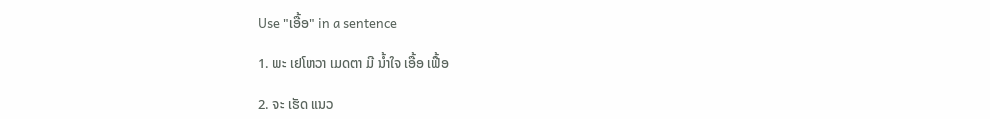Use "ເອື້ອ" in a sentence

1. ພະ ເຢໂຫວາ ເມດຕາ ມີ ນໍ້າໃຈ ເອື້ອ ເຟື້ອ

2. ຈະ ເຮັດ ແນວ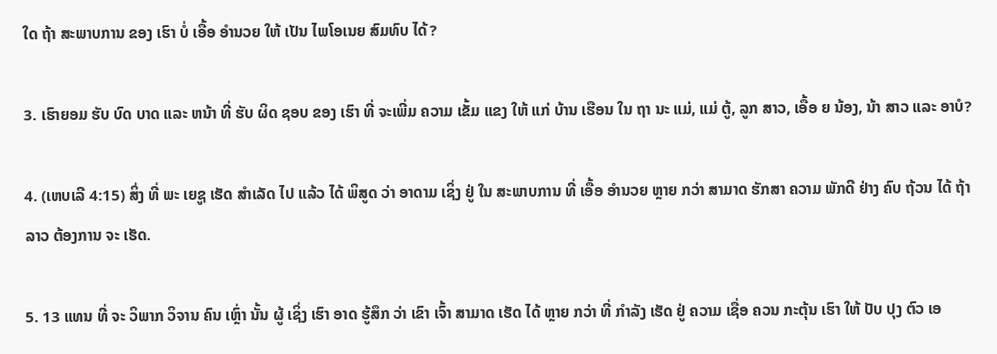ໃດ ຖ້າ ສະພາບການ ຂອງ ເຮົາ ບໍ່ ເອື້ອ ອໍານວຍ ໃຫ້ ເປັນ ໄພໂອເນຍ ສົມທົບ ໄດ້?

3. ເຮົາຍອມ ຮັບ ບົດ ບາດ ແລະ ຫນ້າ ທີ່ ຮັບ ຜິດ ຊອບ ຂອງ ເຮົາ ທີ່ ຈະເພີ່ມ ຄວາມ ເຂັ້ມ ແຂງ ໃຫ້ ແກ່ ບ້ານ ເຮືອນ ໃນ ຖາ ນະ ແມ່, ແມ່ ຕູ້, ລູກ ສາວ, ເອື້ອ ຍ ນ້ອງ, ນ້າ ສາວ ແລະ ອາບໍ?

4. (ເຫບເລີ 4:15) ສິ່ງ ທີ່ ພະ ເຍຊູ ເຮັດ ສໍາເລັດ ໄປ ແລ້ວ ໄດ້ ພິສູດ ວ່າ ອາດາມ ເຊິ່ງ ຢູ່ ໃນ ສະພາບການ ທີ່ ເອື້ອ ອໍານວຍ ຫຼາຍ ກວ່າ ສາມາດ ຮັກສາ ຄວາມ ພັກດີ ຢ່າງ ຄົບ ຖ້ວນ ໄດ້ ຖ້າ ລາວ ຕ້ອງການ ຈະ ເຮັດ.

5. 13 ແທນ ທີ່ ຈະ ວິພາກ ວິຈານ ຄົນ ເຫຼົ່າ ນັ້ນ ຜູ້ ເຊິ່ງ ເຮົາ ອາດ ຮູ້ສຶກ ວ່າ ເຂົາ ເຈົ້າ ສາມາດ ເຮັດ ໄດ້ ຫຼາຍ ກວ່າ ທີ່ ກໍາລັງ ເຮັດ ຢູ່ ຄວາມ ເຊື່ອ ຄວນ ກະຕຸ້ນ ເຮົາ ໃຫ້ ປັບ ປຸງ ຕົວ ເອ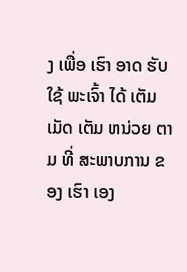ງ ເພື່ອ ເຮົາ ອາດ ຮັບໃຊ້ ພະເຈົ້າ ໄດ້ ເຕັມ ເມັດ ເຕັມ ຫນ່ວຍ ຕາມ ທີ່ ສະພາບການ ຂອງ ເຮົາ ເອງ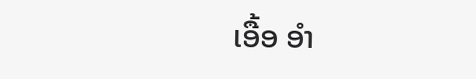ເອື້ອ ອໍາ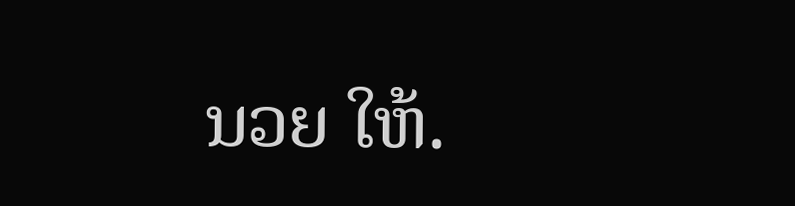ນວຍ ໃຫ້.